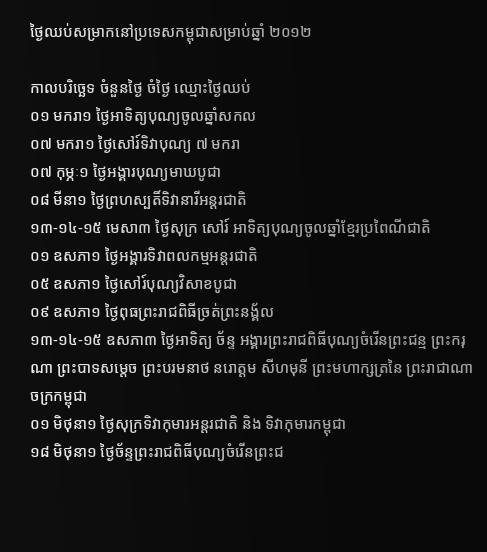ថ្ងៃឈប់សម្រាកនៅប្រទេសកម្ពុជាសម្រាប់ឆ្នាំ ២០១២

កាលបរិច្ឆេទ ចំនួនថ្ងៃ ចំថ្ងៃ ឈ្មោះថ្ងៃឈប់
០១ មករា១ ថ្ងៃអាទិត្យបុណ្យចូលឆ្នាំសកល
០៧ មករា១ ថ្ងៃសៅរ៍ទិវាបុណ្យ ៧ មករា
០៧ កុម្ភៈ១ ថ្ងៃអង្គារបុណ្យមាឃបូជា
០៨ មីនា១ ថ្ងៃព្រហស្បតិ៍ទិវានារីអន្ដរជាតិ
១៣-១៤-១៥ មេសា៣ ថ្ងៃសុក្រ សៅរ៍ អាទិត្យបុណ្យចូលឆ្នាំខ្មែរប្រពៃណីជាតិ
០១ ឧសភា១ ថ្ងៃអង្គារទិវាពលកម្មអន្ដរជាតិ
០៥ ឧសភា១ ថ្ងៃសៅរ៍បុណ្យវិសាខបូជា
០៩ ឧសភា១ ថ្ងៃពុធព្រះរាជពិធីច្រត់ព្រះនង្គ័ល
១៣-១៤-១៥ ឧសភា៣ ថ្ងៃអាទិត្យ ច័ន្ទ អង្គារព្រះរាជពិធីបុណ្យចំរើនព្រះជន្ម ព្រះករុណា ព្រះបាទសម្តេច ព្រះបរមនាថ នរោត្តម សីហមុនី ព្រះមហាក្សត្រនៃ ព្រះរាជាណាចក្រកម្ពុជា
០១ មិថុនា១ ថ្ងៃសុក្រទិវាកុមារអន្តរជាតិ និង ទិវាកុមារកម្ពុជា
១៨ មិថុនា១ ថ្ងៃច័ន្ទព្រះរាជពិធីបុណ្យចំរើនព្រះជ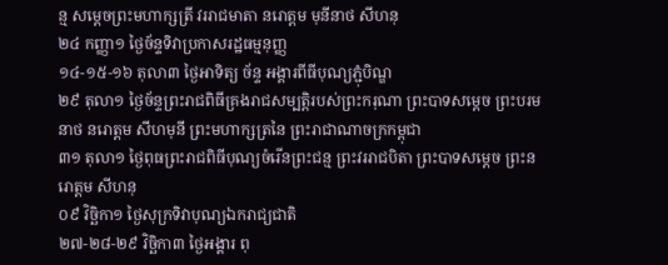ន្ម សម្តេចព្រះមហាក្សត្រី វររាជមាតា នរោត្តម មុនីនាថ សីហនុ
២៤ កញ្ញា១ ថ្ងៃច័ន្ទទិវាប្រកាសរដ្ឋធម្មនុញ្ញ
១៤-១៥-១៦ តុលា៣ ថ្ងៃអាទិត្យ ច័ន្ទ អង្គារពីធីបុណ្យភ្ជុំបិណ្ឌ
២៩ តុលា១ ថ្ងៃច័ន្ទព្រះរាជពិធីគ្រងរាជសម្បត្តិរបស់ព្រះករុណា ព្រះបាទសម្តេច ព្រះបរមនាថ នរោត្តម សីហមុនី ព្រះមហាក្សត្រនៃ ព្រះរាជាណាចក្រកម្ពុជា
៣១ តុលា១ ថ្ងៃពុធព្រះរាជពិធីបុណ្យចំរើនព្រះជន្ម ព្រះវររាជបិតា ព្រះបាទសម្តេច ព្រះនរោត្តម សីហនុ
០៩ វិច្ឆិកា១ ថ្ងៃសុក្រទិវាបុណ្យឯករាជ្យជាតិ
២៧-២៨-២៩ វិច្ឆិកា៣ ថ្ងៃអង្គារ ពុ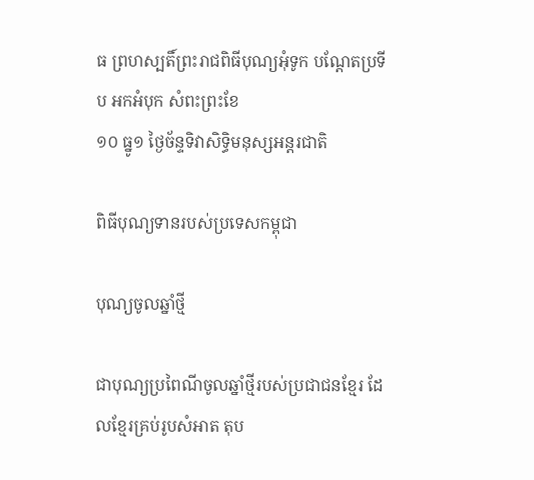ធ ព្រហស្បតិ៍ព្រះរាជពិធីបុណ្យអុំទូក បណ្ដែតប្រទីប អកអំបុក សំពះព្រះខែ
១០ ធ្នូ១ ថ្ងៃច័ន្ទទិវាសិទ្ធិមនុស្សអន្តរជាតិ

ពិធីបុណ្យទានរបស់ប្រទេសកម្ពុជា

បុណ្យចូលឆ្នាំថ្មី

ជាបុណ្យប្រពៃណីចូលឆ្នាំថ្មីរបស់ប្រជាជនខ្មែរ ដែលខ្មែរគ្រប់រូបសំអាត តុប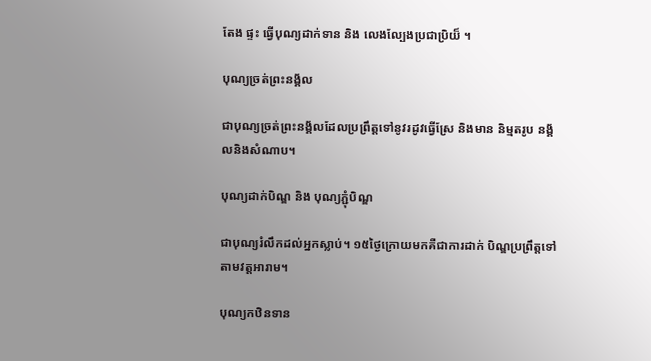តែង ផ្ទះ ធ្វើបុណ្យដាក់ទាន និង លេងល្បែងប្រជាប្រិយ៏ ។

បុណ្យច្រត់ព្រះនង្គ័ល

ជាបុណ្យច្រត់ព្រះនង្គ័លដែលប្រព្រឹត្ដទៅនូវរដូវធ្វើស្រែ និងមាន និម្មតរូប នង្គ័លនិងសំណាប។

បុណ្យដាក់បិណ្ឌ និង បុណ្យភ្ជុំបិណ្ឌ

ជាបុណ្យរំលឹកដល់អ្នកស្លាប់។ ១៥ថ្ងៃក្រោយមកគឺជាការដាក់ បិណ្ឌប្រព្រឹត្ដទៅតាមវត្ដអារាម។

បុណ្យកឋិនទាន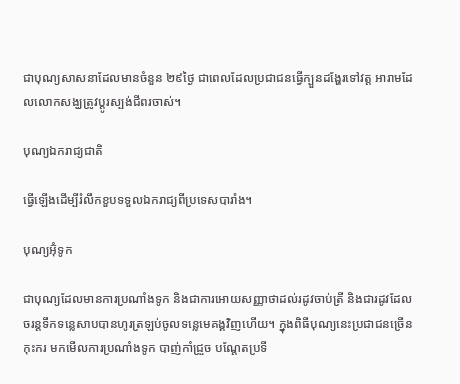ជាបុណ្យសាសនាដែលមានចំនួន ២៩ថ្ងៃ ជាពេលដែលប្រជាជនធ្វើក្បួនដង្ហែរទៅវត្ដ អារាមដែលលោកសង្ឃត្រូវប្ដូរស្បង់ជីពរចាស់។

បុណ្យឯករាជ្យជាតិ

ធ្វើឡើងដើម្បីរំលឹកខួបទទួលឯករាជ្យពីប្រទេសបារាំង។

បុណ្យអ៊ុំទូក

ជាបុណ្យដែលមានការប្រណាំងទូក និងជាការអោយសញ្ញាថាដល់រដូវចាប់ត្រី និងជារដូវដែលចរន្ដទឹកទន្លេសាបបានហូរត្រឡប់ចូលទន្លេមេគង្គវិញហើយ។ ក្នុងពិធីបុណ្យនេះប្រជាជនច្រើនកុះករ មកមើលការប្រណាំងទូក បាញ់កាំជ្រួច បណ្ដែតប្រទី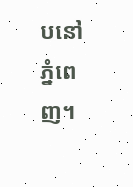បនៅ ភ្នំពេញ។